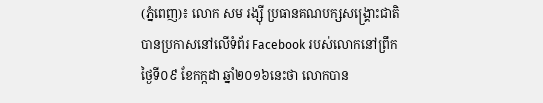(ភ្នំពេញ)៖ លោក សម រង្ស៊ី ប្រធានគណបក្សសង្រ្គោះជាតិ បានប្រកាសនៅលើទំព័រ Facebook របស់លោកនៅព្រឹកថ្ងៃទី០៩ ខែកក្កដា ឆ្នាំ២០១៦នេះថា លោកបាន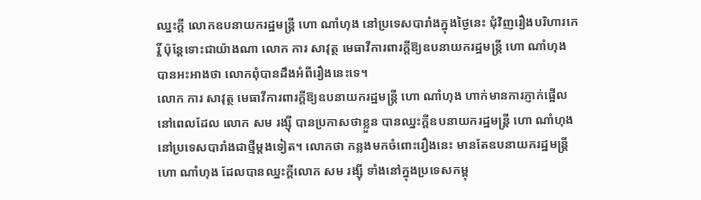ឈ្នះក្តី លោកឧបនាយករដ្ឋមន្រ្តី ហោ ណាំហុង នៅប្រទេសបារាំងក្នុងថ្ងៃនេះ ជុំវិញរឿងបរិហារកេរ្តិ៍ ប៉ុន្តែទោះជាយ៉ាងណា លោក ការ សាវុត្ថ មេធាវីការពារក្តីឱ្យឧបនាយករដ្ឋមន្រ្តី ហោ ណាំហុង បានអះអាងថា លោកពុំបានដឹងអំពីរឿងនេះទេ។
លោក ការ សាវុត្ថ មេធាវីការពារក្តីឱ្យឧបនាយករដ្ឋមន្រ្តី ហោ ណាំហុង ហាក់មានការភ្ញាក់ផ្អើលនៅពេលដែល លោក សម រង្ស៊ី បានប្រកាសថាខ្លួន បានឈ្នះក្តីឧបនាយករដ្ឋមន្រ្តី ហោ ណាំហុង នៅប្រទេសបារាំងជាថ្មីម្តងទៀត។ លោកថា កន្លងមកចំពោះរឿងនេះ មានតែឧបនាយករដ្ឋមន្រ្តី ហោ ណាំហុង ដែលបានឈ្នះក្តីលោក សម រង្ស៊ី ទាំងនៅក្នុងប្រទេសកម្ពុ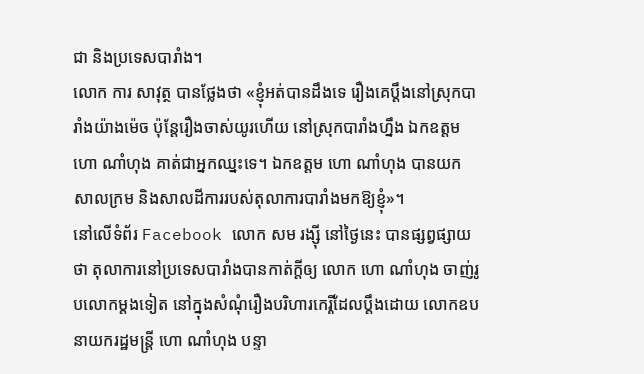ជា និងប្រទេសបារាំង។
លោក ការ សាវុត្ថ បានថ្លែងថា «ខ្ញុំអត់បានដឹងទេ រឿងគេប្តឹងនៅស្រុកបារាំងយ៉ាងម៉េច ប៉ុន្តែរឿងចាស់យូរហើយ នៅស្រុកបារាំងហ្នឹង ឯកឧត្តម ហោ ណាំហុង គាត់ជាអ្នកឈ្នះទេ។ ឯកឧត្តម ហោ ណាំហុង បានយកសាលក្រម និងសាលដីការរបស់តុលាការបារាំងមកឱ្យខ្ញុំ»។
នៅលើទំព័រ Facebook លោក សម រង្ស៊ី នៅថ្ងៃនេះ បានផ្សព្វផ្សាយថា តុលាការនៅប្រទេសបារាំងបានកាត់ក្តីឲ្យ លោក ហោ ណាំហុង ចាញ់រូបលោកម្តងទៀត នៅក្នុងសំណុំរឿងបរិហារកេរ្តិ៍ដែលប្តឹងដោយ លោកឧបនាយករដ្ឋមន្រ្តី ហោ ណាំហុង បន្ទា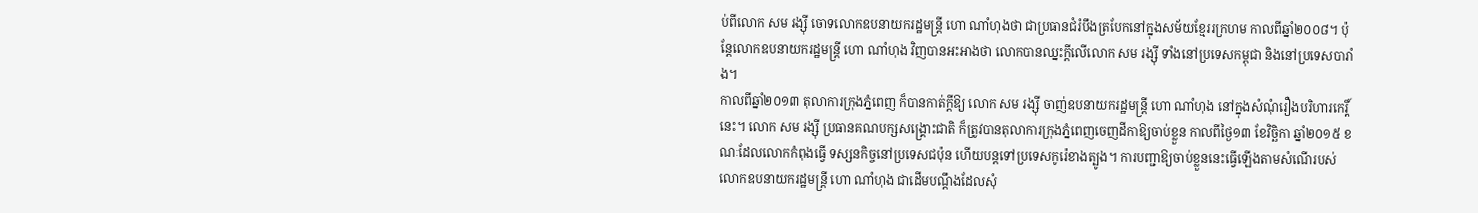ប់ពីលោក សម រង្ស៊ី ចោទលោកឧបនាយករដ្ឋមន្រ្តី ហោ ណាំហុងថា ជាប្រធានជំរំបឹងត្របែកនៅក្នុងសម័យខ្មែររក្រហម កាលពីឆ្នាំ២០០៨។ ប៉ុន្តែលោកឧបនាយករដ្ឋមន្រ្តី ហោ ណាំហុង វិញបានអះអាងថា លោកបានឈ្នះក្តីលើលោក សម រង្ស៊ី ទាំងនៅប្រទេសកម្ពុជា និងនៅប្រទេសបារាំង។
កាលពីឆ្នាំ២០១៣ តុលាការក្រុងភ្នំពេញ ក៏បានកាត់ក្តីឱ្យ លោក សម រង្ស៊ី ចាញ់ឧបនាយករដ្ឋមន្រ្តី ហោ ណាំហុង នៅក្នុងសំណុំរឿងបរិហារកេរ្តិ៍នេះ។ លោក សម រង្ស៊ី ប្រធានគណបក្សសង្រ្គោះជាតិ ក៏ត្រូវបានតុលាការក្រុងភ្នំពេញចេញដីកាឱ្យចាប់ខ្លួន កាលពីថ្ងៃ១៣ ខែវិច្ឆិកា ឆ្នាំ២០១៥ ខណៈដែលលោកកំពុងធ្វើ ទស្សនកិច្ចនៅប្រទេសជប៉ុន ហើយបន្តទៅប្រទេសកូរ៉េខាងត្បូង។ ការបញ្ជាឱ្យចាប់ខ្លួននេះធ្វើឡើងតាមសំណើរបស់ លោកឧបនាយករដ្ឋមន្រ្តី ហោ ណាំហុង ជាដើមបណ្តឹងដែលសុំ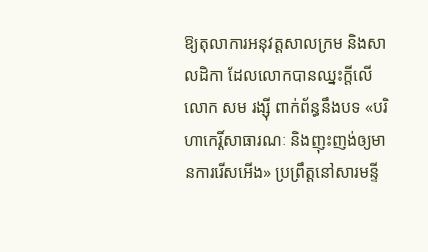ឱ្យតុលាការអនុវត្តសាលក្រម និងសាលដិកា ដែលលោកបានឈ្នះក្តីលើ លោក សម រង្ស៊ី ពាក់ព័ន្ធនឹងបទ «បរិហាកេរ្តិ៍សាធារណៈ និងញុះញង់ឲ្យមានការរើសអើង» ប្រព្រឹត្តនៅសារមន្ទី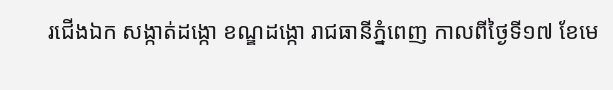រជើងឯក សង្កាត់ដង្កោ ខណ្ឌដង្កោ រាជធានីភ្នំពេញ កាលពីថ្ងៃទី១៧ ខែមេ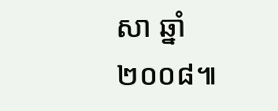សា ឆ្នាំ២០០៨៕